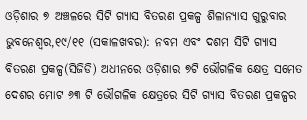ଓଡ଼ିଶାର ୭ ଅଞ୍ଚଳରେ ସିଟି ଗ୍ୟାସ ବିତରଣ ପ୍ରକଳ୍ପ ଶିଳାନ୍ୟାସ ଗୁରୁବାର
ଭୁବନେଶ୍ୱର,୧୯/୧୧ (ସକାଳଖବର): ନବମ ଏବଂ ଦଶମ ସିଟି ଗ୍ୟାସ ବିତରଣ ପ୍ରକଳ୍ପ(ସିଜିଡି) ଅଧୀନରେ ଓଡ଼ିଶାର ୭ଟି ଭୌଗଳିକ କ୍ଷେତ୍ର ସମେତ ଦେଶର ମୋଟ ୬୩ ଟି ଭୌଗଳିକ କ୍ଷେତ୍ରରେ ସିଟି ଗ୍ୟାସ ବିତରଣ ପ୍ରକଳ୍ପର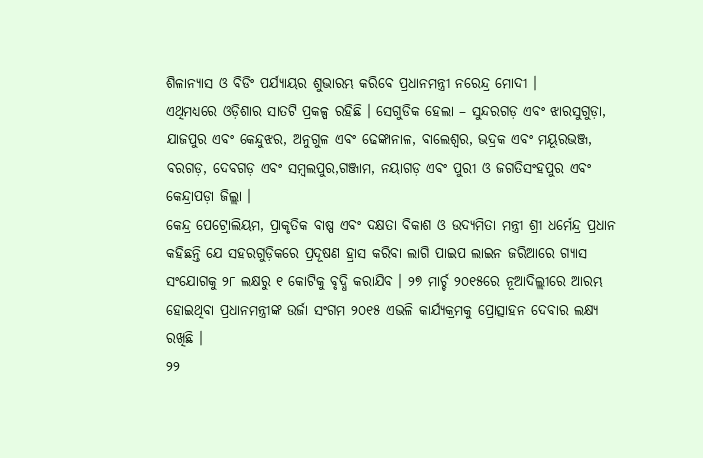ଶିଳାନ୍ୟାସ ଓ ବିଡିଂ ପର୍ଯ୍ୟାୟର ଶୁଭାରମ୍ଭ କରିବେ ପ୍ରଧାନମନ୍ତ୍ରୀ ନରେନ୍ଦ୍ର ମୋଦୀ ।
ଏଥିମଧ୍ୟରେ ଓଡ଼ିଶାର ସାତଟି ପ୍ରକଳ୍ପ ରହିଛି । ସେଗୁଡିକ ହେଲା – ସୁନ୍ଦରଗଡ଼ ଏବଂ ଝାରସୁଗୁଡ଼ା, ଯାଜପୁର ଏବଂ କେନ୍ଦୁଝର, ଅନୁଗୁଳ ଏବଂ ଢେଙ୍କାନାଳ, ବାଲେଶ୍ୱର, ଭଦ୍ରକ ଏବଂ ମୟୂରଭଞ୍ଜ, ବରଗଡ଼, ଦେବଗଡ଼ ଏବଂ ସମ୍ବଲପୁର,ଗଞ୍ଜାମ, ନୟାଗଡ଼ ଏବଂ ପୁରୀ ଓ ଜଗତିସଂହପୁର ଏବଂ କେନ୍ଦ୍ରାପଡ଼ା ଜିଲ୍ଲା ।
କେନ୍ଦ୍ର ପେଟ୍ରୋଲିୟମ, ପ୍ରାକୃତିକ ବାଷ୍ପ ଏବଂ ଦକ୍ଷତା ବିକାଶ ଓ ଉଦ୍ୟମିତା ମନ୍ତ୍ରୀ ଶ୍ରୀ ଧର୍ମେନ୍ଦ୍ର ପ୍ରଧାନ କହିଛନ୍ତି ଯେ ସହରଗୁଡ଼ିକରେ ପ୍ରଦୂଷଣ ହ୍ରାସ କରିବା ଲାଗି ପାଇପ ଲାଇନ ଜରିଆରେ ଗ୍ୟାସ ସଂଯୋଗକୁ ୨୮ ଲକ୍ଷରୁ ୧ କୋଟିକୁ ବୃଦ୍ଧି କରାଯିବ । ୨୭ ମାର୍ଚ୍ଚ ୨୦୧୫ରେ ନୂଆଦିଲ୍ଲୀରେ ଆରମ୍ଭ ହୋଇଥିବା ପ୍ରଧାନମନ୍ତ୍ରୀଙ୍କ ଉର୍ଜା ସଂଗମ ୨୦୧୫ ଏଭଳି କାର୍ଯ୍ୟକ୍ରମକୁ ପ୍ରୋତ୍ସାହନ ଦେବାର ଲକ୍ଷ୍ୟ ରଖିଛି ।
୨୨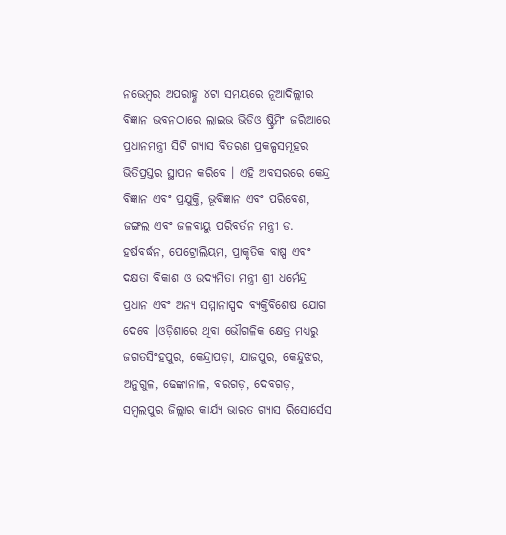ନଭେମ୍ବର ଅପରାହ୍ଣ ୪ଟା ସମୟରେ ନୂଆଦିଲ୍ଲୀର ବିଜ୍ଞାନ ଭବନଠାରେ ଲାଇଭ ଭିଡିଓ ଷ୍ଟ୍ରିମିଂ ଜରିଆରେ ପ୍ରଧାନମନ୍ତ୍ରୀ ସିଟି ଗ୍ୟାସ ବିତରଣ ପ୍ରକଳ୍ପସମୂହର ଭିତିପ୍ରସ୍ତର ସ୍ଥାପନ କରିବେ । ଏହି ଅବସରରେ କେନ୍ଦ୍ର ବିଜ୍ଞାନ ଏବଂ ପ୍ରଯୁକ୍ତି, ଭୂବିଜ୍ଞାନ ଏବଂ ପରିବେଶ, ଜଙ୍ଗଲ ଏବଂ ଜଳବାୟୁ ପରିବର୍ତନ ମନ୍ତ୍ରୀ ଡ. ହର୍ଷବର୍ଦ୍ଧନ, ପେଟ୍ରୋଲିୟମ, ପ୍ରାକୃତିକ ବାଷ୍ପ ଏବଂ ଦକ୍ଷତା ବିକାଶ ଓ ଉଦ୍ୟମିତା ମନ୍ତ୍ରୀ ଶ୍ରୀ ଧର୍ମେନ୍ଦ୍ର ପ୍ରଧାନ ଏବଂ ଅନ୍ୟ ସମ୍ମାନାସ୍ପଦ ବ୍ୟକ୍ତିବିଶେଷ ଯୋଗ ଦେବେ ।ଓଡ଼ିଶାରେ ଥିବା ଭୌଗଳିକ କ୍ଷେତ୍ର ମଧ୍ୟରୁ ଜଗତସିଂହପୁର, କେନ୍ଦ୍ରାପଡ଼ା, ଯାଜପୁର, କେନ୍ଦୁଝର, ଅନୁଗୁଳ, ଢେଙ୍କାନାଳ, ବରଗଡ଼, ଦେବଗଡ଼, ସମ୍ବଲପୁର ଜିଲ୍ଲାର କାର୍ଯ୍ୟ ଭାରତ ଗ୍ୟାସ ରିସୋର୍ସେସ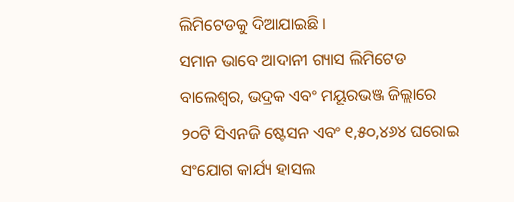ଲିମିଟେଡକୁ ଦିଆଯାଇଛି ।
ସମାନ ଭାବେ ଆଦାନୀ ଗ୍ୟାସ ଲିମିଟେଡ ବାଲେଶ୍ୱର, ଭଦ୍ରକ ଏବଂ ମୟୂରଭଞ୍ଜ ଜିଲ୍ଲାରେ ୨୦ଟି ସିଏନଜି ଷ୍ଟେସନ ଏବଂ ୧,୫୦,୪୬୪ ଘରୋଇ ସଂଯୋଗ କାର୍ଯ୍ୟ ହାସଲ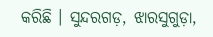କରିଛି । ସୁନ୍ଦରଗଡ଼, ଝାରସୁଗୁଡ଼ା,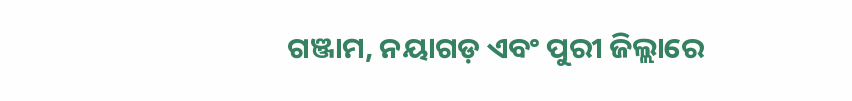ଗଞ୍ଜାମ, ନୟାଗଡ଼ ଏବଂ ପୁରୀ ଜିଲ୍ଲାରେ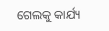ଗେଲକୁ କାର୍ଯ୍ୟ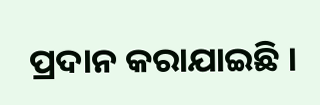ପ୍ରଦାନ କରାଯାଇଛି ।